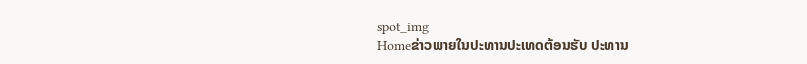spot_img
Homeຂ່າວພາຍໃນປະທານປະເທດຕ້ອນຮັບ ປະທານ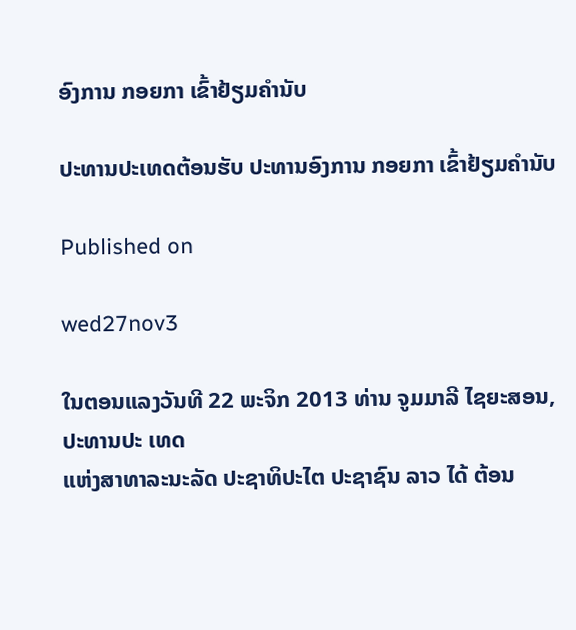ອົງການ ກອຍກາ ເຂົ້າຢ້ຽມຄຳນັບ

ປະທານປະເທດຕ້ອນຮັບ ປະທານອົງການ ກອຍກາ ເຂົ້າຢ້ຽມຄຳນັບ

Published on

wed27nov3

ໃນຕອນແລງວັນທີ 22 ພະຈິກ 2013 ທ່ານ ຈູມມາລີ ໄຊຍະສອນ, ປະທານປະ ເທດ
ແຫ່ງສາທາລະນະລັດ ປະຊາທິປະໄຕ ປະຊາຊົນ ລາວ ໄດ້ ຕ້ອນ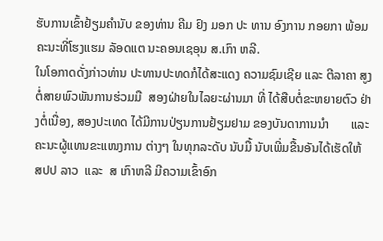ຮັບການເຂົ້າຢ້ຽມຄຳນັບ ຂອງທ່ານ ຄີມ ຢົງ ມອກ ປະ ທານ ອົງການ ກອຍກາ ພ້ອມ ຄະນະທີ່ໂຮງແຮມ ລັອດແຕ ນະຄອນເຊອຸນ ສ.ເກົາ ຫລີ.
ໃນໂອກາດດັ່ງກ່າວທ່ານ ປະທານປະທດກໍໄດ້ສະແດງ ຄວາມຊົມເຊີຍ ແລະ ຕີລາຄາ ສູງຕໍ່ສາຍພົວພັນການຮ່ວມມື  ສອງຝ່າຍໃນໄລຍະຜ່ານມາ ທີ່ ໄດ້ສືບຕໍ່ຂະຫຍາຍຕົວ ຢ່າງຕໍ່ເນື່ອງ, ສອງປະເທດ ໄດ້ມີການປ່ຽນການຢ້ຽມຢາມ ຂອງບັນດາການນຳ       ແລະ
ຄະນະຜູ້ແທນຂະແໜງການ ຕ່າງໆ ໃນທຸກລະດັບ ນັບມື້ ນັບເພີ່ມຂື້ນອັນໄດ້ເຮັດໃຫ້ ສປປ ລາວ  ແລະ  ສ ເກົາຫລີ ມີຄວາມເຂົ້າອົກ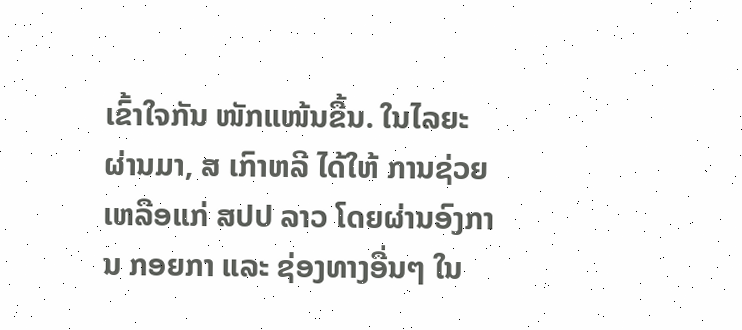ເຂົ້າໃຈກັນ ໜັກແໜ້ນຂື້ນ. ໃນໄລຍະ ຜ່ານມາ, ສ ເກົາຫລີ ໄດ້ໃຫ້ ການຊ່ວຍເຫລືອແກ່ ສປປ ລາວ ໂດຍຜ່ານອົງການ ກອຍກາ ແລະ ຊ່ອງທາງອື່ນໆ ໃນ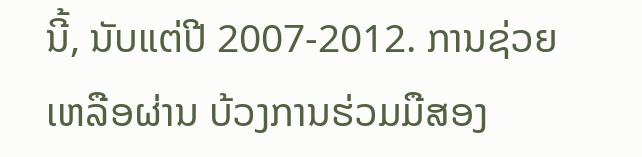ນີ້, ນັບແຕ່ປີ 2007-2012. ການຊ່ວຍເຫລືອຜ່ານ ບ້ວງການຮ່ວມມືສອງ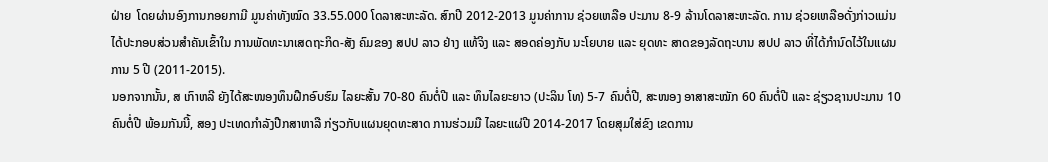ຝ່າຍ  ໂດຍຜ່ານອົງການກອຍກາມີ ມູນຄ່າທັງໝົດ 33.55.000 ໂດລາສະຫະລັດ. ສົກປີ 2012-2013 ມູນຄ່າການ ຊ່ວຍເຫລືອ ປະມານ 8-9 ລ້ານໂດລາສະຫະລັດ. ການ ຊ່ວຍເຫລືອດັ່ງກ່າວແມ່ນໄດ້ປະກອບສ່ວນສຳຄັນເຂົ້າໃນ ການພັດທະນາເສດຖະກິດ-ສັງ ຄົມຂອງ ສປປ ລາວ ຢ່າງ ແທ້ຈິງ ແລະ ສອດຄ່ອງກັບ ນະໂຍບາຍ ແລະ ຍຸດທະ ສາດຂອງລັດຖະບານ ສປປ ລາວ ທີ່ໄດ້ກຳນົດໄວ້ໃນແຜນ ການ 5 ປີ (2011-2015).
ນອກຈາກນັ້ນ, ສ ເກົາຫລີ ຍັງໄດ້ສະໜອງທຶນຝືກອົບຮົມ ໄລຍະສັ້ນ 70-80 ຄົນຕໍ່ປີ ແລະ ທຶນໄລຍະຍາວ (ປະລິນ ໂທ) 5-7 ຄົນຕໍ່ປີ, ສະໜອງ ອາສາສະໝັກ 60 ຄົນຕໍ່ປີ ແລະ ຊ່ຽວຊານປະມານ 10 ຄົນຕໍ່ປີ ພ້ອມກັນນີ້, ສອງ ປະເທດກຳລັງປືກສາຫາລື ກ່ຽວກັບແຜນຍຸດທະສາດ ການຮ່ວມມື ໄລຍະແຜ່ປີ 2014-2017 ໂດຍສຸມໃສ່ຂົງ ເຂດການ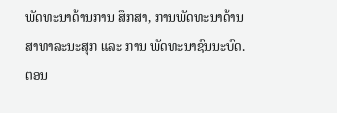ພັດທະນາດ້ານການ ສຶກສາ, ການພັດທະນາດ້ານ ສາທາລະນະສຸກ ແລະ ການ ພັດທະນາຊົນນະບົດ.
ຕອນ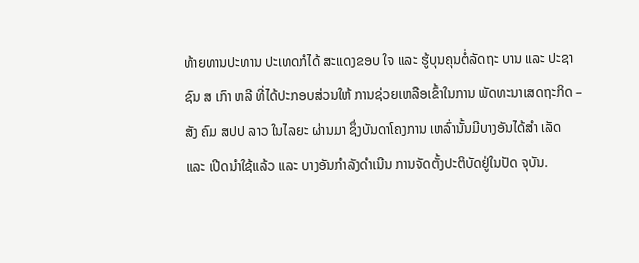ທ້າຍທານປະທານ ປະເທດກໍໄດ້ ສະແດງຂອບ ໃຈ ແລະ ຮູ້ບຸນຄຸນຕໍ່ລັດຖະ ບານ ແລະ ປະຊາຊົນ ສ ເກົາ ຫລີ ທີ່ໄດ້ປະກອບສ່ວນໃຫ້ ການຊ່ວຍເຫລືອເຂົ້າໃນການ ພັດທະນາເສດຖະກິດ – ສັງ ຄົມ ສປປ ລາວ ໃນໄລຍະ ຜ່ານມາ ຊຶ່ງບັນດາໂຄງການ ເຫລົ່ານັ້ນມີບາງອັນໄດ້ສໍາ ເລັດ ແລະ ເປີດນໍາໃຊ້ແລ້ວ ແລະ ບາງອັນກໍາລັງດໍາເນີນ ການຈັດຕັ້ງປະຕິບັດຢູ່ໃນປັດ ຈຸບັນ.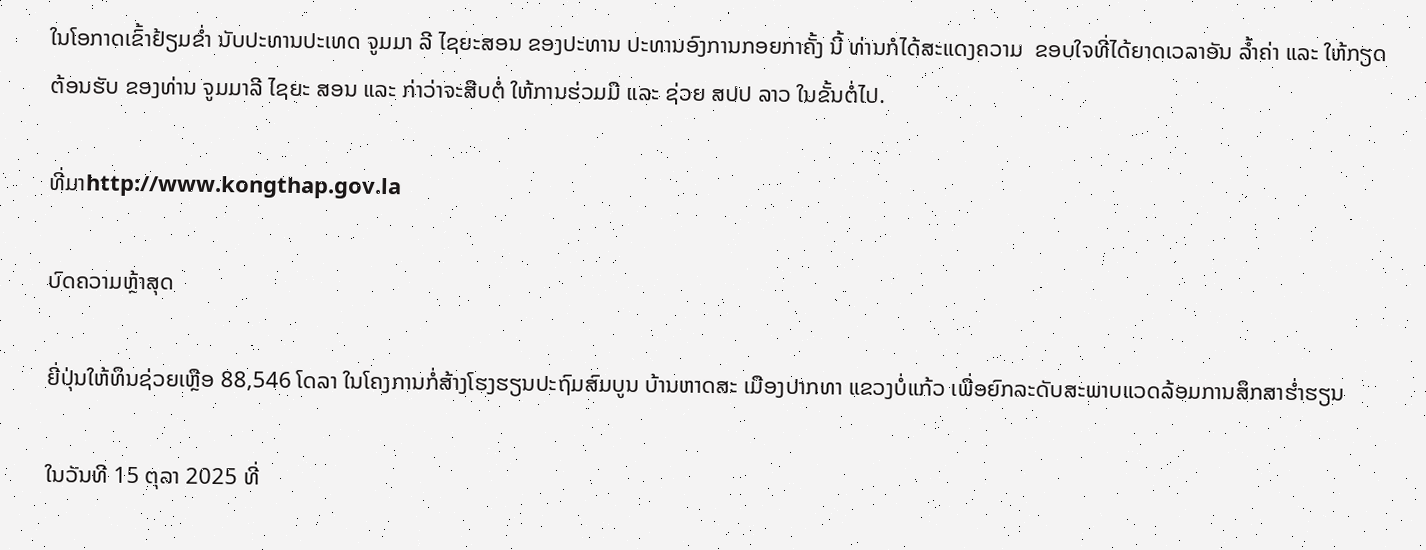ໃນໂອກາດເຂົ້າຢ້ຽມຂໍ່າ ນັບປະທານປະເທດ ຈູມມາ ລີ ໄຊຍະສອນ ຂອງປະທານ ປະທານອົງການກອຍກາຄັ້ງ ນີ້ ທ່ານກໍໄດ້ສະແດງຄວາມ  ຂອບໃຈທີ່ໄດ້ຍາດເວລາອັນ ລ້ຳຄ່າ ແລະ ໃຫ້ກຽດຕ້ອນຮັບ ຂອງທ່ານ ຈູມມາລີ ໄຊຍະ ສອນ ແລະ ກ່າວ່າຈະສືບຕໍ່ ໃຫ້ການຮ່ວມມື ແລະ ຊ່ວຍ ສປປ ລາວ ໃນຂັ້ນຕໍ່ໄປ.

ທີ່ມາhttp://www.kongthap.gov.la

ບົດຄວາມຫຼ້າສຸດ

ຍີ່ປຸ່ນໃຫ້ທຶນຊ່ວຍເຫຼືອ 88,546 ໂດລາ ໃນໂຄງການກໍ່ສ້າງໂຮງຮຽນປະຖົມສົມບູນ ບ້ານຫາດສະ ເມືອງປາກທາ ແຂວງບໍ່ແກ້ວ ເພື່ອຍົກລະດັບສະພາບແວດລ້ອມການສຶກສາຮ່ຳຮຽນ

ໃນວັນທີ 15 ຕຸລາ 2025 ທີ່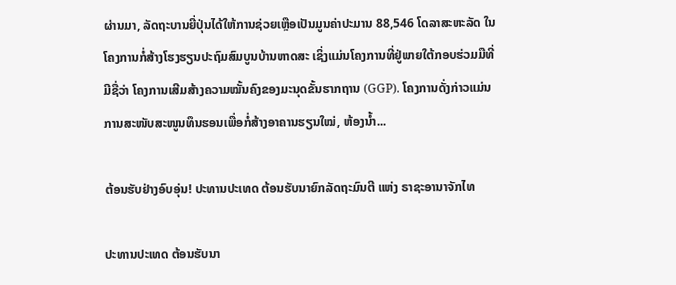ຜ່ານມາ, ລັດຖະບານຍີ່ປຸ່ນໄດ້ໃຫ້ການຊ່ວຍເຫຼືອເປັນມູນຄ່າປະມານ 88,546 ໂດລາສະຫະລັດ ໃນ ໂຄງການກໍ່ສ້າງໂຮງຮຽນປະຖົມສົມບູນບ້ານຫາດສະ ເຊິ່ງແມ່ນໂຄງການທີ່ຢູ່ພາຍໃຕ້ກອບຮ່ວມມືທີ່ມີຊື່ວ່າ ໂຄງການເສີມສ້າງຄວາມໝັ້ນຄົງຂອງມະນຸດຂັ້ນຮາກຖານ (GGP). ໂຄງການດັ່ງກ່າວແມ່ນການສະໜັບສະໜູນທຶນຮອນເພື່ອກໍ່ສ້າງອາຄານຮຽນໃໝ່, ຫ້ອງນໍ້າ...

ຕ້ອນຮັບຢ່າງອົບອຸ່ນ! ປະທານປະເທດ ຕ້ອນຮັບນາຍົກລັດຖະມົນຕີ ແຫ່ງ ຣາຊະອານາຈັກໄທ

ປະທານປະເທດ ຕ້ອນຮັບນາ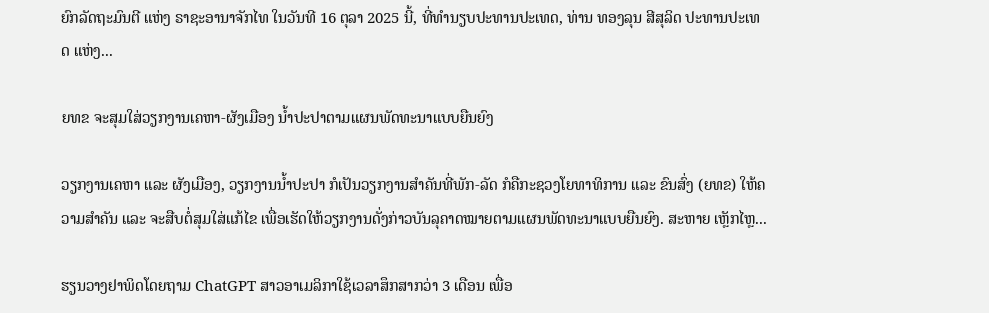ຍົກລັດຖະມົນຕີ ແຫ່ງ ຣາຊະອານາຈັກໄທ ໃນວັນທີ 16 ຕຸລາ 2025 ນີ້, ທີ່ທໍານຽບປະທານປະເທດ, ທ່ານ ທອງລຸນ ສີສຸລິດ ປະທານປະເທດ ແຫ່ງ...

ຍທຂ ຈະສຸມໃສ່ວຽກງານເຄຫາ-ຜັງເມືອງ ນໍ້າປະປາຕາມແຜນພັດທະນາແບບຍືນຍົງ

ວຽກງານເຄຫາ ແລະ ຜັງເມືອງ, ວຽກງານນໍ້າປະປາ ກໍເປັນວຽກງານສໍາຄັນທີ່ພັກ-ລັດ ກໍຄືກະຊວງໂຍທາທິການ ແລະ ຂົນສົ່ງ (ຍທຂ) ໃຫ້ຄວາມສໍາຄັນ ແລະ ຈະສືບຕໍ່ສຸມໃສ່ແກ້ໄຂ ເພື່ອເຮັດໃຫ້ວຽກງານດັ່ງກ່າວບັນລຸຄາດໝາຍຕາມແຜນພັດທະນາແບບຍືນຍົງ. ສະຫາຍ ເຫຼັກໄຫຼ...

ຮຽນວາງຢາພິດໂດຍຖາມ ChatGPT ສາວອາເມລິກາໃຊ້ເວລາສຶກສາກວ່າ 3 ເດືອນ ເພື່ອ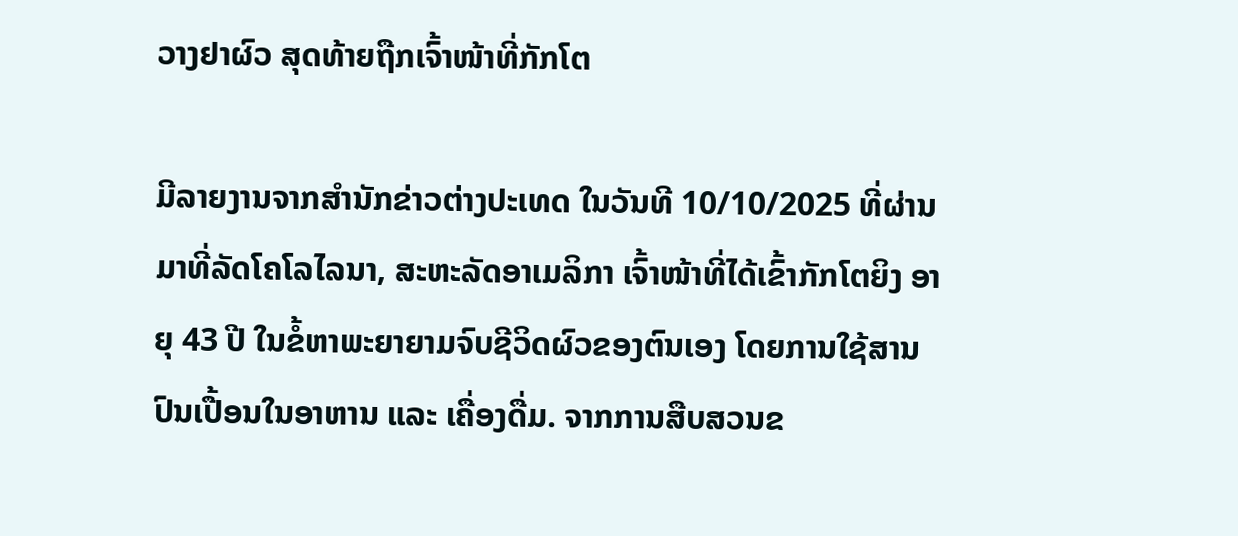ວາງຢາຜົວ ສຸດທ້າຍຖືກເຈົ້າໜ້າທີ່ກັກໂຕ

ມີລາຍງານຈາກສຳນັກຂ່າວຕ່າງປະເທດ ໃນວັນທີ 10/10/2025 ທີ່ຜ່ານມາທີ່ລັດໂຄໂລໄລນາ, ສະຫະລັດອາເມລິກາ ເຈົ້າໜ້າທີ່ໄດ້ເຂົ້າກັກໂຕຍິງ ອາຍຸ 43 ປີ ໃນຂໍ້ຫາພະຍາຍາມຈົບຊີວິດຜົວຂອງຕົນເອງ ໂດຍການໃຊ້ສານປົນເປື້ອນໃນອາຫານ ແລະ ເຄື່ອງດື່ມ. ຈາກການສືບສວນຂ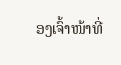ອງເຈົ້າໜ້າທີ່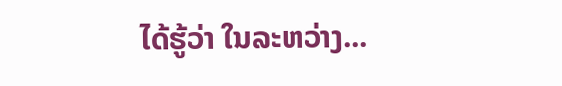ໄດ້ຮູ້ວ່າ ໃນລະຫວ່າງ...